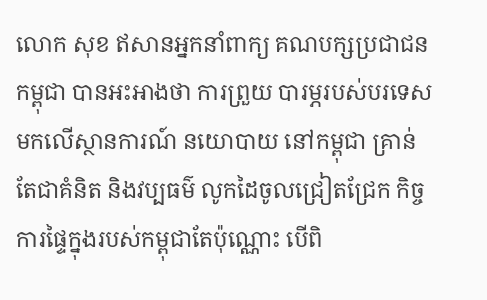លោក សុខ ឥសានអ្នកនាំពាក្យ គណបក្សប្រជាជនកម្ពុជា បានអះអាងថា ការព្រួយ បារម្ភរបស់បរទេស មកលើស្ថានការណ៍ នយោបាយ នៅកម្ពុជា គ្រាន់តែជាគំនិត និងវប្បធម៌ លូកដៃចូលជ្រៀតជ្រែក កិច្ចការផ្ទៃក្នុងរបស់កម្ពុជាតែប៉ុណ្ណោះ បើពិ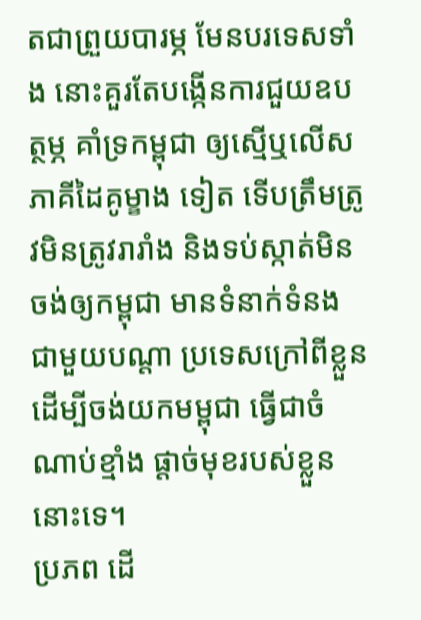តជាព្រួយបារម្ភ មែនបរទេសទាំង នោះគួរតែបង្កើនការជួយឧបត្ថម្ភ គាំទ្រកម្ពុជា ឲ្យស្មើឬលើសភាគីដៃគូម្ខាង ទៀត ទើបត្រឹមត្រូវមិនត្រូវរារាំង និងទប់ស្កាត់មិនចង់ឲ្យកម្ពុជា មានទំនាក់ទំនង ជាមួយបណ្តា ប្រទេសក្រៅពីខ្លួន ដើម្បីចង់យកមម្ពុជា ធ្វើជាចំណាប់ខ្មាំង ផ្តាច់មុខរបស់ខ្លួននោះទេ។
ប្រភព ដើ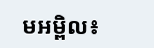មអម្ពិល៖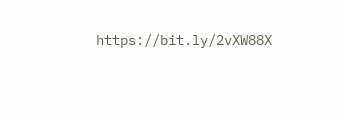https://bit.ly/2vXW88X